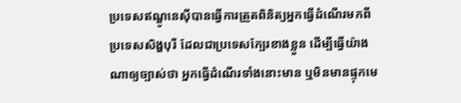ប្រទេសឥណ្ឌូនេស៊ីបានធ្វើការត្រួតពិនិត្យអ្នកធ្វើដំណើរមកពីប្រទេសសិង្ហបុរី ដែលជាប្រទេសក្បែរខាងខ្លួន ដើម្បីធ្វើយ៉ាងណាឲ្យច្បាស់ថា អ្នកធ្វើដំណើរទាំងនោះមាន ឬមិនមានផ្ទុកមេ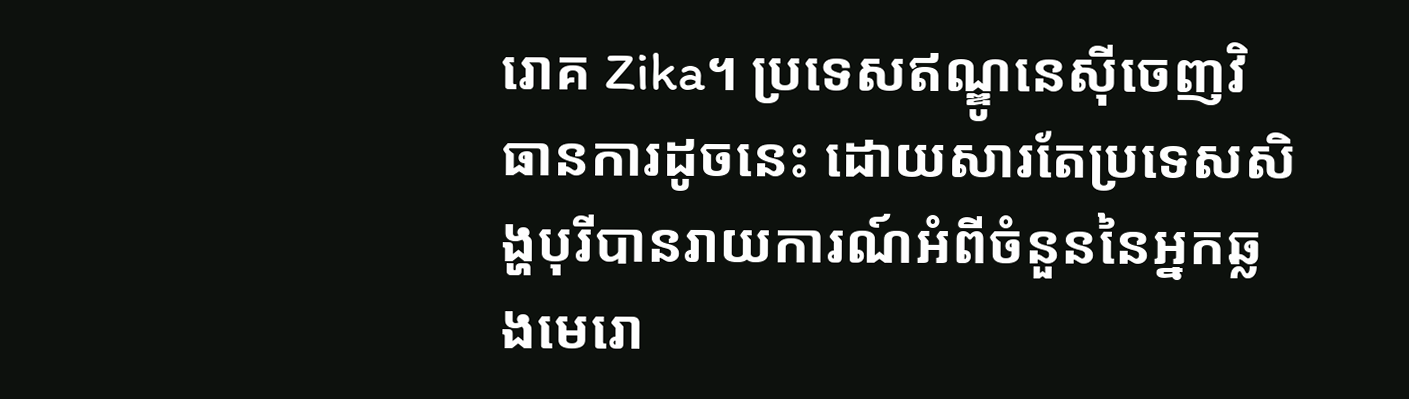រោគ Zika។ ប្រទេសឥណ្ឌូនេស៊ីចេញវិធានការដូចនេះ ដោយសារតែប្រទេសសិង្ហបុរីបានរាយការណ៍អំពីចំនួននៃអ្នកឆ្លងមេរោ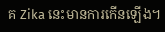គ Zika នេះមានការកើនឡើង។